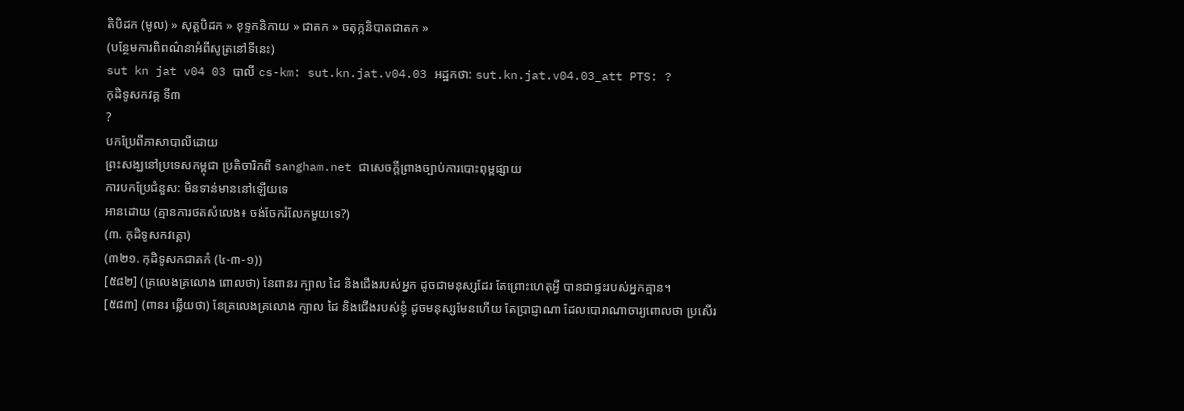តិបិដក (មូល) » សុត្តបិដក » ខុទ្ទកនិកាយ » ជាតក » ចតុក្កនិបាតជាតក »
(បន្ថែមការពិពណ៌នាអំពីសូត្រនៅទីនេះ)
sut kn jat v04 03 បាលី cs-km: sut.kn.jat.v04.03 អដ្ឋកថា: sut.kn.jat.v04.03_att PTS: ?
កុដិទូសកវគ្គ ទី៣
?
បកប្រែពីភាសាបាលីដោយ
ព្រះសង្ឃនៅប្រទេសកម្ពុជា ប្រតិចារិកពី sangham.net ជាសេចក្តីព្រាងច្បាប់ការបោះពុម្ពផ្សាយ
ការបកប្រែជំនួស: មិនទាន់មាននៅឡើយទេ
អានដោយ (គ្មានការថតសំលេង៖ ចង់ចែករំលែកមួយទេ?)
(៣. កុដិទូសកវគ្គោ)
(៣២១. កុដិទូសកជាតកំ (៤-៣-១))
[៥៨២] (គ្រលេងគ្រលោង ពោលថា) នែពានរ ក្បាល ដៃ និងជើងរបស់អ្នក ដូចជាមនុស្សដែរ តែព្រោះហេតុអ្វី បានជាផ្ទះរបស់អ្នកគ្មាន។
[៥៨៣] (ពានរ ឆ្លើយថា) នែគ្រលេងគ្រលោង ក្បាល ដៃ និងជើងរបស់ខ្ញុំ ដូចមនុស្សមែនហើយ តែប្រាជ្ញាណា ដែលបោរាណាចារ្យពោលថា ប្រសើរ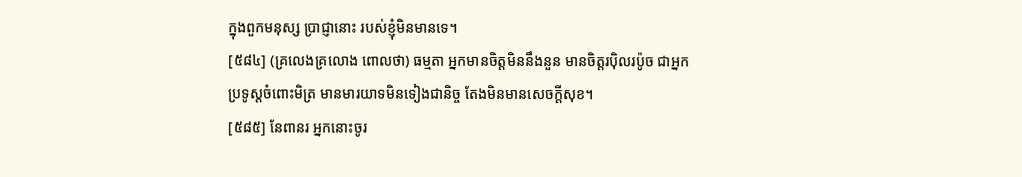ក្នុងពួកមនុស្ស ប្រាជ្ញានោះ របស់ខ្ញុំមិនមានទេ។
[៥៨៤] (គ្រលេងគ្រលោង ពោលថា) ធម្មតា អ្នកមានចិត្តមិននឹងនួន មានចិត្តរប៉ិលរប៉ូច ជាអ្នកប្រទូស្តចំពោះមិត្រ មានមារយាទមិនទៀងជានិច្ច តែងមិនមានសេចក្ដីសុខ។
[៥៨៥] នែពានរ អ្នកនោះចូរ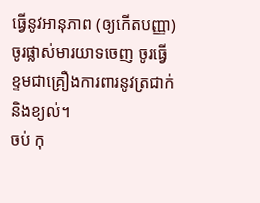ធ្វើនូវអានុភាព (ឲ្យកើតបញ្ញា) ចូរផ្លាស់មារយាទចេញ ចូរធ្វើខ្ទមជាគ្រឿងការពារនូវត្រជាក់ និងខ្យល់។
ចប់ កុ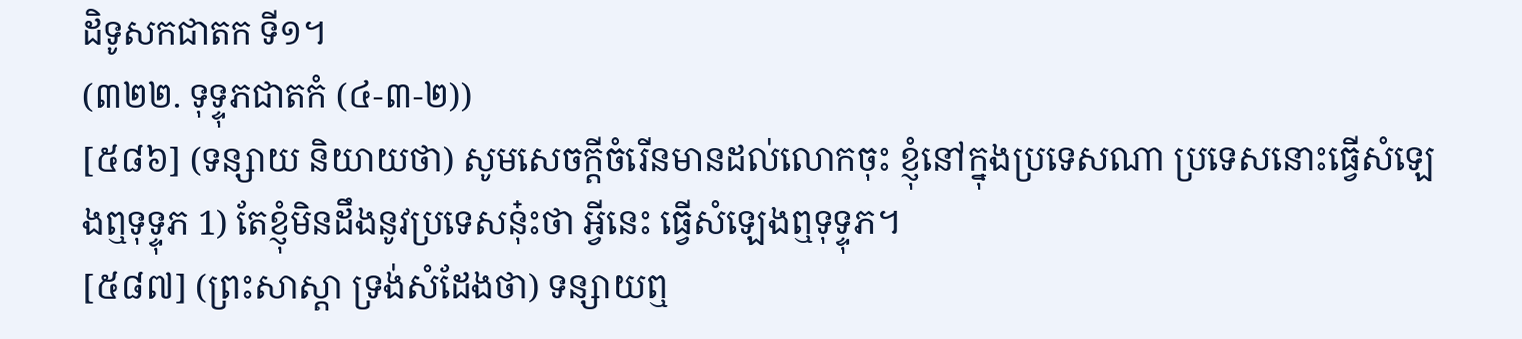ដិទូសកជាតក ទី១។
(៣២២. ទុទ្ទុភជាតកំ (៤-៣-២))
[៥៨៦] (ទន្សាយ និយាយថា) សូមសេចក្ដីចំរើនមានដល់លោកចុះ ខ្ញុំនៅក្នុងប្រទេសណា ប្រទេសនោះធ្វើសំឡេងឮទុទ្ទុភ 1) តែខ្ញុំមិនដឹងនូវប្រទេសនុ៎ះថា អ្វីនេះ ធ្វើសំឡេងឮទុទ្ទុភ។
[៥៨៧] (ព្រះសាស្ដា ទ្រង់សំដែងថា) ទន្សាយឮ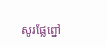សូរផ្លែព្នៅ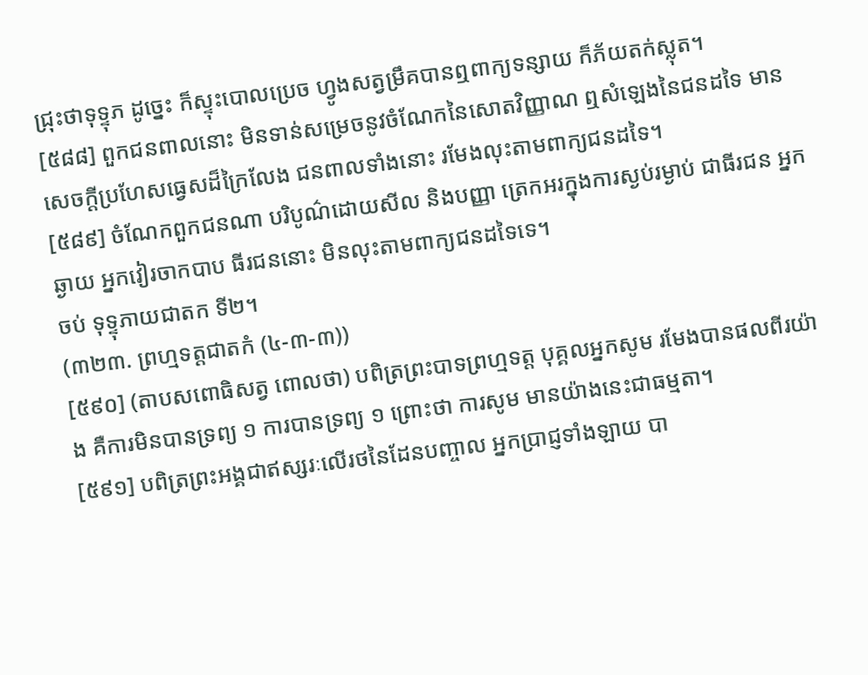ជ្រុះថាទុទ្ទុភ ដូច្នេះ ក៏ស្ទុះបោលប្រេច ហ្វូងសត្វម្រឹគបានឮពាក្យទន្សាយ ក៏ភ័យតក់ស្លុត។
[៥៨៨] ពួកជនពាលនោះ មិនទាន់សម្រេចនូវចំណែកនៃសោតវិញ្ញាណ ឮសំឡេងនៃជនដទៃ មានសេចក្ដីប្រហែសធ្វេសដ៏ក្រៃលែង ជនពាលទាំងនោះ រមែងលុះតាមពាក្យជនដទៃ។
[៥៨៩] ចំណែកពួកជនណា បរិបូណ៌ដោយសីល និងបញ្ញា ត្រេកអរក្នុងការស្ងប់រម្ងាប់ ជាធីរជន អ្នកឆ្ងាយ អ្នកវៀរចាកបាប ធីរជននោះ មិនលុះតាមពាក្យជនដទៃទេ។
ចប់ ទុទ្ទុភាយជាតក ទី២។
(៣២៣. ព្រហ្មទត្តជាតកំ (៤-៣-៣))
[៥៩០] (តាបសពោធិសត្វ ពោលថា) បពិត្រព្រះបាទព្រហ្មទត្ត បុគ្គលអ្នកសូម រមែងបានផលពីរយ៉ាង គឺការមិនបានទ្រព្យ ១ ការបានទ្រព្យ ១ ព្រោះថា ការសូម មានយ៉ាងនេះជាធម្មតា។
[៥៩១] បពិត្រព្រះអង្គជាឥស្សរៈលើរថនៃដែនបញ្ចាល អ្នកប្រាជ្ញទាំងឡាយ បា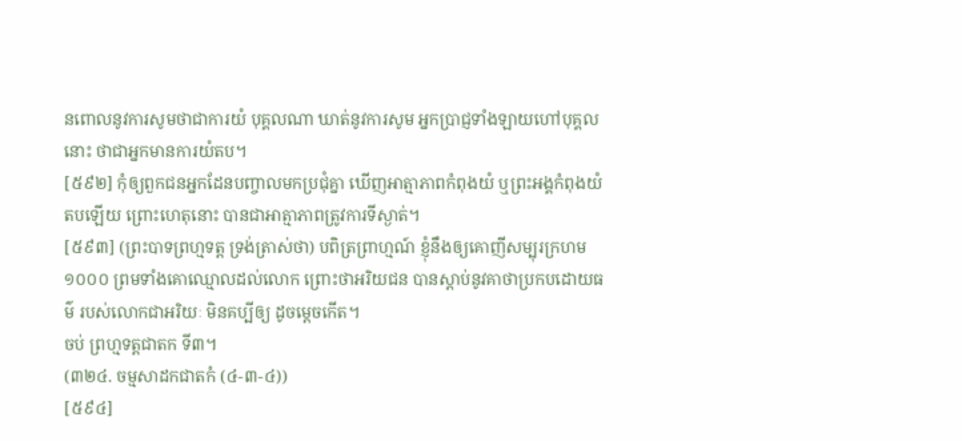នពោលនូវការសូមថាជាការយំ បុគ្គលណា ឃាត់នូវការសូម អ្នកប្រាជ្ញទាំងឡាយហៅបុគ្គលនោះ ថាជាអ្នកមានការយំតប។
[៥៩២] កុំឲ្យពួកជនអ្នកដែនបញ្ចាលមកប្រជុំគ្នា ឃើញអាត្មាភាពកំពុងយំ ឬព្រះអង្គកំពុងយំតបឡើយ ព្រោះហេតុនោះ បានជាអាត្មាភាពត្រូវការទីស្ងាត់។
[៥៩៣] (ព្រះបាទព្រហ្មទត្ត ទ្រង់ត្រាស់ថា) បពិត្រព្រាហ្មណ៍ ខ្ញុំនឹងឲ្យគោញីសម្បុរក្រហម ១០០០ ព្រមទាំងគោឈ្មោលដល់លោក ព្រោះថាអរិយជន បានស្ដាប់នូវគាថាប្រកបដោយធម៌ របស់លោកជាអរិយៈ មិនគប្បីឲ្យ ដូចម្ដេចកើត។
ចប់ ព្រហ្មទត្តជាតក ទី៣។
(៣២៤. ចម្មសាដកជាតកំ (៤-៣-៤))
[៥៩៤]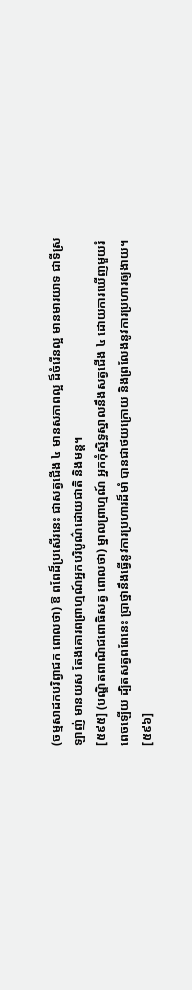(ចម្មសាដកបរិព្វាជក ពោលថា) ឱ ពពែដ៏ប្រសើរនេះ ជាសត្វជើង ៤ មានសភាពល្អ ដ៏ចំរើនល្អ មានមារយាទ ជាទីស្រឡាញ់ មានយស តែងគោរពព្រាហ្មណ៍អ្នកបរិបូណ៌ដោយជាតិ និងមន្ត។
[៥៩៥] (បណ្ឌិតពាណិជពោធិសត្វ ពោលថា) ម្នាលព្រាហ្មណ៍ អ្នកកុំស្និទ្ធស្នាលនឹងសត្វជើង ៤ ដោយការឃើញមួយរំពេចឡើយ ដ្បិតសត្វពពែនេះ ប្រាថ្នានឹងធ្វើនូវការប្រហារដ៏មាំ បានជាថយក្រោយ និងព្រលែងនូវការប្រហារឲ្យងាយ។
[៥៩៦]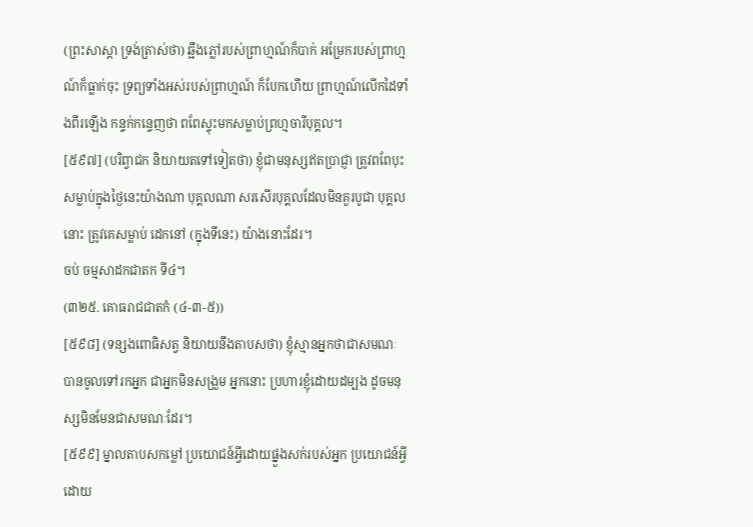(ព្រះសាស្ដា ទ្រង់ត្រាស់ថា) ឆ្អឹងភ្លៅរបស់ព្រាហ្មណ៍ក៏បាក់ អម្រែករបស់ព្រាហ្មណ៍ក៏ធ្លាក់ចុះ ទ្រព្យទាំងអស់របស់ព្រាហ្មណ៍ ក៏បែកហើយ ព្រាហ្មណ៍លើកដៃទាំងពីរឡើង កន្ទក់កន្ទេញថា ពពែស្ទុះមកសម្លាប់ព្រហ្មចារីបុគ្គល។
[៥៩៧] (បរិព្វាជក និយាយតទៅទៀតថា) ខ្ញុំជាមនុស្សឥតប្រាជ្ញា ត្រូវពពែបុះសម្លាប់ក្នុងថ្ងៃនេះយ៉ាងណា បុគ្គលណា សរសើរបុគ្គលដែលមិនគួរបូជា បុគ្គលនោះ ត្រូវគេសម្លាប់ ដេកនៅ (ក្នុងទីនេះ) យ៉ាងនោះដែរ។
ចប់ ចម្មសាដកជាតក ទី៤។
(៣២៥. គោធរាជជាតកំ (៤-៣-៥))
[៥៩៨] (ទន្សងពោធិសត្វ និយាយនឹងតាបសថា) ខ្ញុំស្មានអ្នកថាជាសមណៈ បានចូលទៅរកអ្នក ជាអ្នកមិនសង្រួម អ្នកនោះ ប្រហារខ្ញុំដោយដម្បង ដូចមនុស្សមិនមែនជាសមណៈដែរ។
[៥៩៩] ម្នាលតាបសកម្លៅ ប្រយោជន៍អ្វីដោយផ្នួងសក់របស់អ្នក ប្រយោជន៍អ្វី ដោយ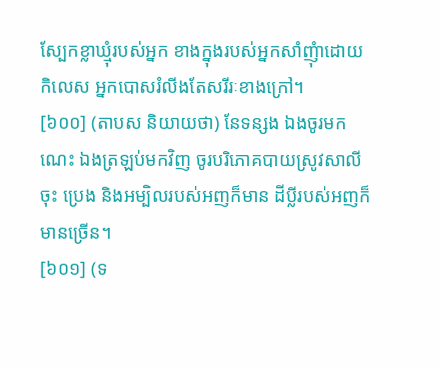ស្បែកខ្លាឃ្មុំរបស់អ្នក ខាងក្នុងរបស់អ្នកសាំញុំាដោយកិលេស អ្នកបោសរំលីងតែសរីរៈខាងក្រៅ។
[៦០០] (តាបស និយាយថា) នែទន្សង ឯងចូរមកណេះ ឯងត្រឡប់មកវិញ ចូរបរិភោគបាយស្រូវសាលីចុះ ប្រេង និងអម្បិលរបស់អញក៏មាន ដីប្លីរបស់អញក៏មានច្រើន។
[៦០១] (ទ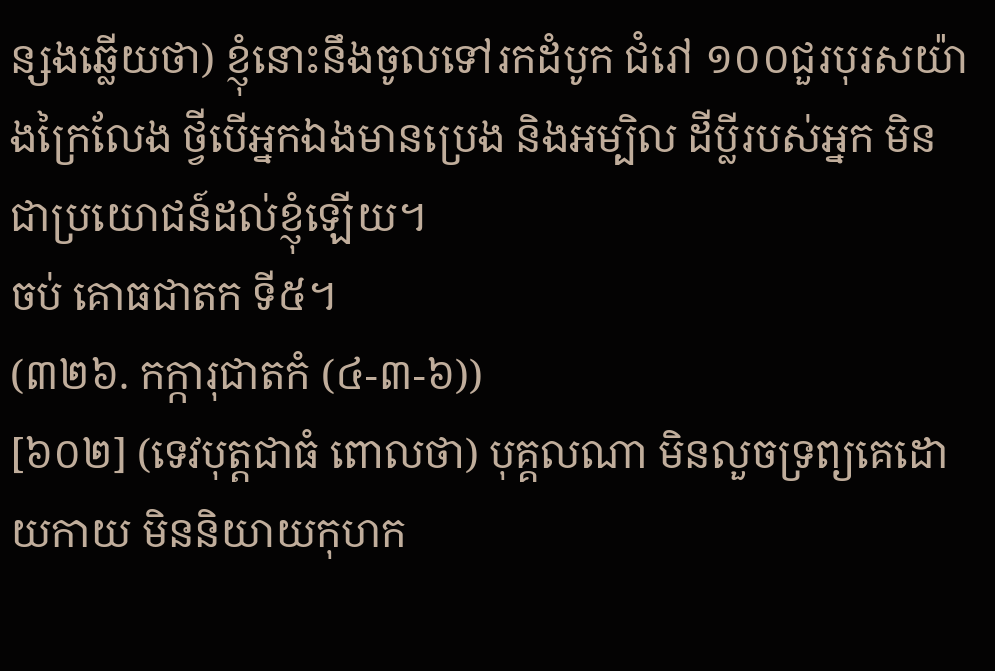ន្សងឆ្លើយថា) ខ្ញុំនោះនឹងចូលទៅរកដំបូក ជំរៅ ១០០ជួរបុរសយ៉ាងក្រៃលែង ថ្វីបើអ្នកឯងមានប្រេង និងអម្បិល ដីប្លីរបស់អ្នក មិនជាប្រយោជន៍ដល់ខ្ញុំឡើយ។
ចប់ គោធជាតក ទី៥។
(៣២៦. កក្ការុជាតកំ (៤-៣-៦))
[៦០២] (ទេវបុត្តជាធំ ពោលថា) បុគ្គលណា មិនលួចទ្រព្យគេដោយកាយ មិននិយាយកុហក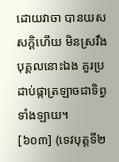ដោយវាចា បានយសសក្តិហើយ មិនស្រវឹង បុគ្គលនោះឯង គួរប្រដាប់ផ្កាត្រឡាចជាទិព្វទាំងឡាយ។
[៦០៣] (ទេវបុត្តទី២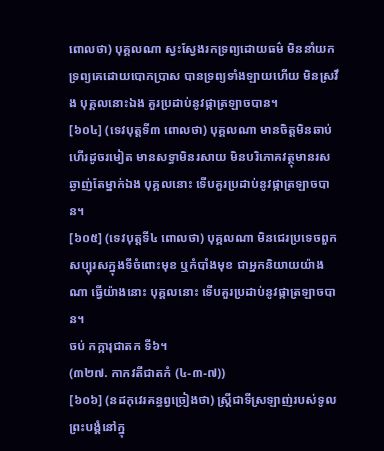ពោលថា) បុគ្គលណា ស្វះស្វែងរកទ្រព្យដោយធម៌ មិននាំយកទ្រព្យគេដោយបោកប្រាស បានទ្រព្យទាំងឡាយហើយ មិនស្រវឹង បុគ្គលនោះឯង គួរប្រដាប់នូវផ្កាត្រឡាចបាន។
[៦០៤] (ទេវបុត្តទី៣ ពោលថា) បុគ្គលណា មានចិត្តមិនឆាប់ហើរដូចរមៀត មានសទ្ធាមិនរសាយ មិនបរិភោគវត្ថុមានរសឆ្ងាញ់តែម្នាក់ឯង បុគ្គលនោះ ទើបគួរប្រដាប់នូវផ្កាត្រឡាចបាន។
[៦០៥] (ទេវបុត្តទី៤ ពោលថា) បុគ្គលណា មិនជេរប្រទេចពួកសប្បុរសក្នុងទីចំពោះមុខ ឬកំបាំងមុខ ជាអ្នកនិយាយយ៉ាងណា ធ្វើយ៉ាងនោះ បុគ្គលនោះ ទើបគួរប្រដាប់នូវផ្កាត្រឡាចបាន។
ចប់ កក្ការុជាតក ទី៦។
(៣២៧. កាកវតីជាតកំ (៤-៣-៧))
[៦០៦] (នដកុវេរគន្ធព្វច្រៀងថា) ស្ត្រីជាទីស្រឡាញ់របស់ទូលព្រះបង្គំនៅក្នុ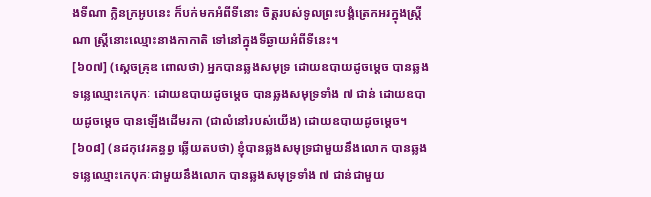ងទីណា ក្លិនក្រអូបនេះ ក៏បក់មកអំពីទីនោះ ចិត្តរបស់ទូលព្រះបង្គំត្រេកអរក្នុងស្ត្រីណា ស្ដ្រីនោះឈ្មោះនាងកាកាតិ ទៅនៅក្នុងទីឆ្ងាយអំពីទីនេះ។
[៦០៧] (ស្ដេចគ្រុឌ ពោលថា) អ្នកបានឆ្លងសមុទ្រ ដោយឧបាយដូចម្ដេច បានឆ្លងទន្លេឈ្មោះកេបុកៈ ដោយឧបាយដូចម្ដេច បានឆ្លងសមុទ្រទាំង ៧ ជាន់ ដោយឧបាយដូចម្ដេច បានឡើងដើមរកា (ជាលំនៅរបស់យើង) ដោយឧបាយដូចម្ដេច។
[៦០៨] (នដកុវេរគន្ធព្វ ឆ្លើយតបថា) ខ្ញុំបានឆ្លងសមុទ្រជាមួយនឹងលោក បានឆ្លងទន្លេឈ្មោះកេបុកៈជាមួយនឹងលោក បានឆ្លងសមុទ្រទាំង ៧ ជាន់ជាមួយ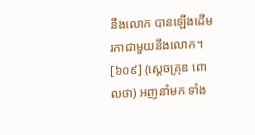នឹងលោក បានឡើងដើមរកាជាមួយនឹងលោក។
[៦០៩] (ស្ដេចគ្រុឌ ពោលថា) អញនាំមក ទាំង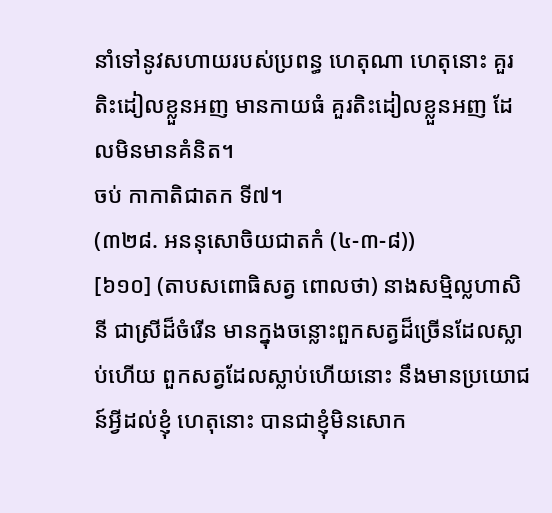នាំទៅនូវសហាយរបស់ប្រពន្ធ ហេតុណា ហេតុនោះ គួរតិះដៀលខ្លួនអញ មានកាយធំ គួរតិះដៀលខ្លួនអញ ដែលមិនមានគំនិត។
ចប់ កាកាតិជាតក ទី៧។
(៣២៨. អននុសោចិយជាតកំ (៤-៣-៨))
[៦១០] (តាបសពោធិសត្វ ពោលថា) នាងសម្មិល្លហាសិនី ជាស្រីដ៏ចំរើន មានក្នុងចន្លោះពួកសត្វដ៏ច្រើនដែលស្លាប់ហើយ ពួកសត្វដែលស្លាប់ហើយនោះ នឹងមានប្រយោជន៍អ្វីដល់ខ្ញុំ ហេតុនោះ បានជាខ្ញុំមិនសោក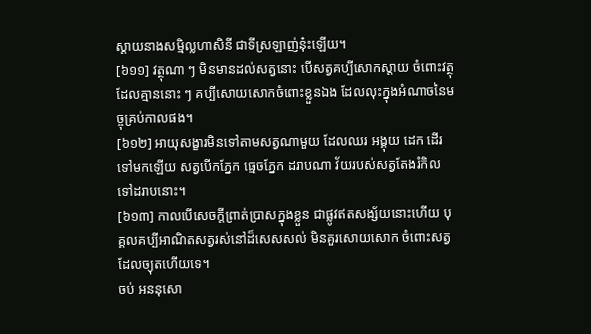ស្ដាយនាងសម្មិល្លហាសិនី ជាទីស្រឡាញ់នុ៎ះឡើយ។
[៦១១] វត្ថុណា ៗ មិនមានដល់សត្វនោះ បើសត្វគប្បីសោកស្ដាយ ចំពោះវត្ថុដែលគ្មាននោះ ៗ គប្បីសោយសោកចំពោះខ្លួនឯង ដែលលុះក្នុងអំណាចនៃមច្ចុគ្រប់កាលផង។
[៦១២] អាយុសង្ខារមិនទៅតាមសត្វណាមួយ ដែលឈរ អង្គុយ ដេក ដើរទៅមកឡើយ សត្វបើកភ្នែក ធ្មេចភ្នែក ដរាបណា វ័យរបស់សត្វតែងរំកិលទៅដរាបនោះ។
[៦១៣] កាលបើសេចក្ដីព្រាត់ប្រាសក្នុងខ្លួន ជាផ្លូវឥតសង្ស័យនោះហើយ បុគ្គលគប្បីអាណិតសត្វរស់នៅដ៏សេសសល់ មិនគួរសោយសោក ចំពោះសត្វដែលច្យុតហើយទេ។
ចប់ អននុសោ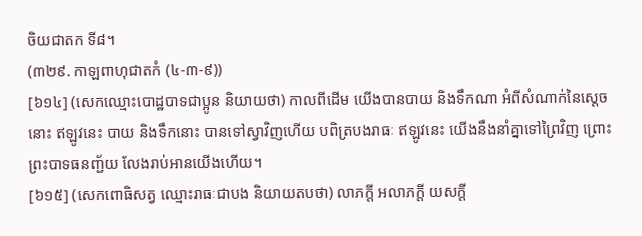ចិយជាតក ទី៨។
(៣២៩. កាឡពាហុជាតកំ (៤-៣-៩))
[៦១៤] (សេកឈ្មោះបោដ្ឋបាទជាប្អូន និយាយថា) កាលពីដើម យើងបានបាយ និងទឹកណា អំពីសំណាក់នៃស្ដេចនោះ ឥឡូវនេះ បាយ និងទឹកនោះ បានទៅស្វាវិញហើយ បពិត្របងរាធៈ ឥឡូវនេះ យើងនឹងនាំគ្នាទៅព្រៃវិញ ព្រោះព្រះបាទធនញ្ជ័យ លែងរាប់អានយើងហើយ។
[៦១៥] (សេកពោធិសត្វ ឈ្មោះរាធៈជាបង និយាយតបថា) លាភក្ដី អលាភក្ដី យសក្ដី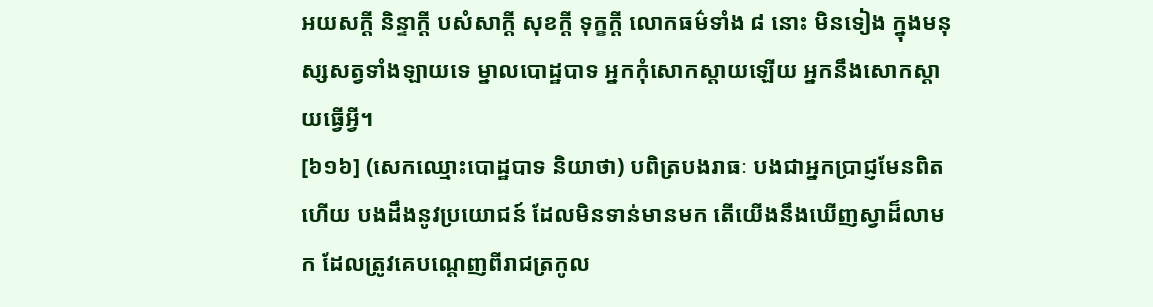អយសក្តី និន្ទាក្ដី បសំសាក្ដី សុខក្ដី ទុក្ខក្ដី លោកធម៌ទាំង ៨ នោះ មិនទៀង ក្នុងមនុស្សសត្វទាំងឡាយទេ ម្នាលបោដ្ឋបាទ អ្នកកុំសោកស្ដាយឡើយ អ្នកនឹងសោកស្ដាយធ្វើអ្វី។
[៦១៦] (សេកឈ្មោះបោដ្ឋបាទ និយាថា) បពិត្របងរាធៈ បងជាអ្នកប្រាជ្ញមែនពិតហើយ បងដឹងនូវប្រយោជន៍ ដែលមិនទាន់មានមក តើយើងនឹងឃើញស្វាដ៏លាមក ដែលត្រូវគេបណ្ដេញពីរាជត្រកូល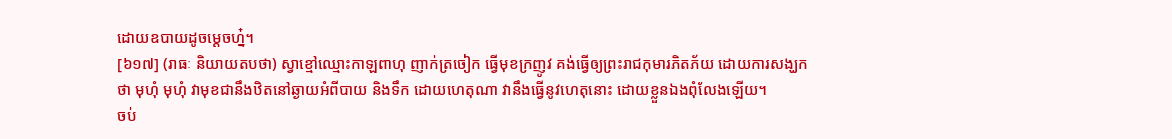ដោយឧបាយដូចម្ដេចហ្ន៎។
[៦១៧] (រាធៈ និយាយតបថា) ស្វាខ្មៅឈ្មោះកាឡពាហុ ញាក់ត្រចៀក ធ្វើមុខក្រញូវ គង់ធ្វើឲ្យព្រះរាជកុមារភិតភ័យ ដោយការសង្ឃកថា មុហុំ មុហុំ វាមុខជានឹងឋិតនៅឆ្ងាយអំពីបាយ និងទឹក ដោយហេតុណា វានឹងធ្វើនូវហេតុនោះ ដោយខ្លួនឯងពុំលែងឡើយ។
ចប់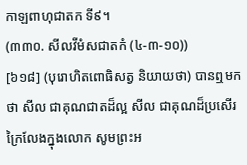កាឡពាហុជាតក ទី៩។
(៣៣០. សីលវីមំសជាតកំ (៤-៣-១០))
[៦១៨] (បុរោហិតពោធិសត្វ និយាយថា) បានឮមកថា សីល ជាគុណជាតដ៏ល្អ សីល ជាគុណដ៏ប្រសើរក្រៃលែងក្នុងលោក សូមព្រះអ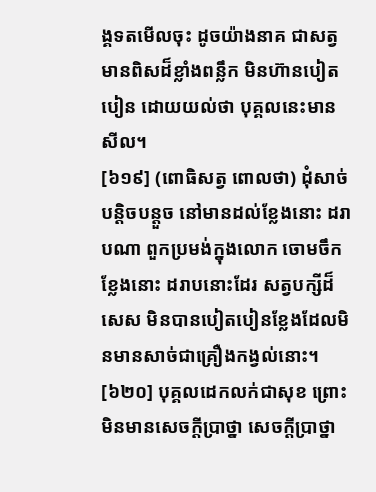ង្គទតមើលចុះ ដូចយ៉ាងនាគ ជាសត្វមានពិសដ៏ខ្លាំងពន្លឹក មិនហ៊ានបៀតបៀន ដោយយល់ថា បុគ្គលនេះមានសីល។
[៦១៩] (ពោធិសត្វ ពោលថា) ដុំសាច់បន្ដិចបន្តួច នៅមានដល់ខ្លែងនោះ ដរាបណា ពួកប្រមង់ក្នុងលោក ចោមចឹកខ្លែងនោះ ដរាបនោះដែរ សត្វបក្សីដ៏សេស មិនបានបៀតបៀនខ្លែងដែលមិនមានសាច់ជាគ្រឿងកង្វល់នោះ។
[៦២០] បុគ្គលដេកលក់ជាសុខ ព្រោះមិនមានសេចក្ដីប្រាថ្នា សេចក្ដីប្រាថ្នា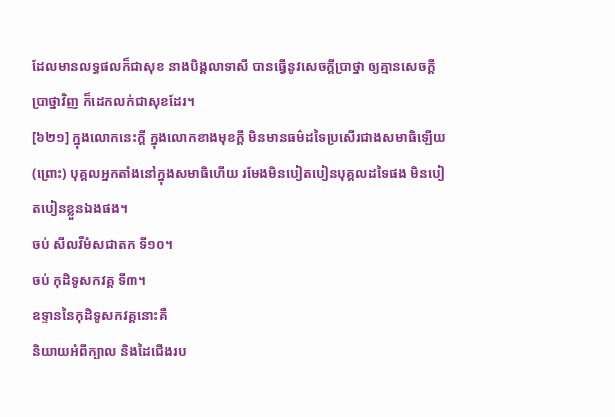ដែលមានលទ្ធផលក៏ជាសុខ នាងបិង្គលាទាសី បានធ្វើនូវសេចក្ដីប្រាថ្នា ឲ្យគ្មានសេចក្ដីប្រាថ្នាវិញ ក៏ដេកលក់ជាសុខដែរ។
[៦២១] ក្នុងលោកនេះក្ដី ក្នុងលោកខាងមុខក្ដី មិនមានធម៌ដទៃប្រសើរជាងសមាធិឡើយ (ព្រោះ) បុគ្គលអ្នកតាំងនៅក្នុងសមាធិហើយ រមែងមិនបៀតបៀនបុគ្គលដទៃផង មិនបៀតបៀនខ្លួនឯងផង។
ចប់ សីលវីមំសជាតក ទី១០។
ចប់ កុដិទូសកវគ្គ ទី៣។
ឧទ្ទាននៃកុដិទូសកវគ្គនោះគឺ
និយាយអំពីក្បាល និងដៃជើងរប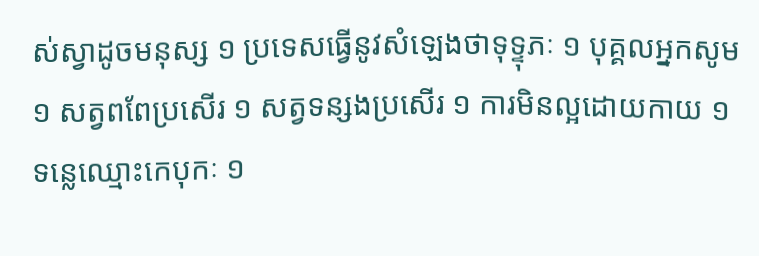ស់ស្វាដូចមនុស្ស ១ ប្រទេសធ្វើនូវសំឡេងថាទុទ្ទុភៈ ១ បុគ្គលអ្នកសូម ១ សត្វពពែប្រសើរ ១ សត្វទន្សងប្រសើរ ១ ការមិនល្អដោយកាយ ១ ទន្លេឈ្មោះកេបុកៈ ១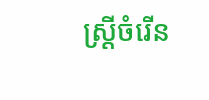ស្ត្រីចំរើន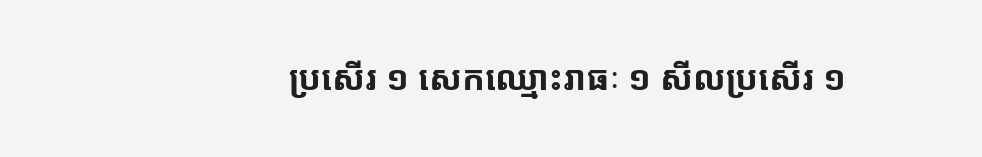ប្រសើរ ១ សេកឈ្មោះរាធៈ ១ សីលប្រសើរ ១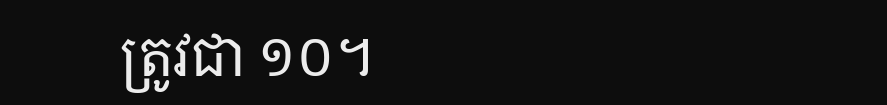ត្រូវជា ១០។